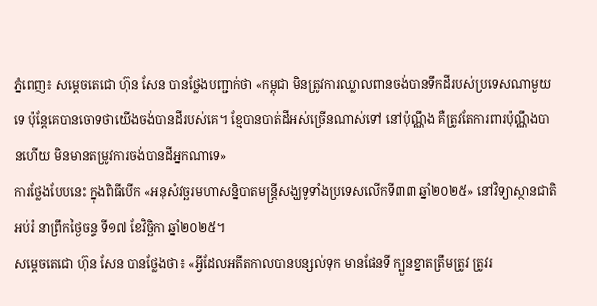ភ្នំពេញ៖ សម្តេចតេជោ ហ៊ុន សែន បានថ្លែងបញ្ជាក់ថា «កម្ពុជា មិនត្រូវការឈ្លាលពានចង់បានទឹកដីរបស់ប្រទេសណាមួយទេ ប៉ុន្តែគេបានចោទថាយើងចង់បានដីរបស់គេ។ ខ្មែបានបាត់ដីអស់ច្រើនណាស់ទៅ នៅប៉ុណ្ណឹង គឺត្រូវតែការពារប៉ុណ្ណឹងបានហើយ មិនមានតម្រូវការចង់បានដីអ្នកណាទេ»
ការថ្លែងបែបនេះ ក្នុងពិធីបើក «អនុសំវច្ឆរមហាសន្និបាតមន្ត្រីសង្ឃទូទាំងប្រទេសលើកទី៣៣ ឆ្នាំ២០២៥» នៅវិទ្យាស្ថានជាតិអប់រំ នាព្រឹកថ្ងៃចន្ទ ទី១៧ ខែវិច្ឆិកា ឆ្នាំ២០២៥។
សម្តេចតេជោ ហ៊ុន សែន បានថ្លែងថា៖ «អ្វីដែលអតីតកាលបានបន្សល់ទុក មានផែនទី ក្បួនខ្នាតត្រឹមត្រូវ ត្រូវរ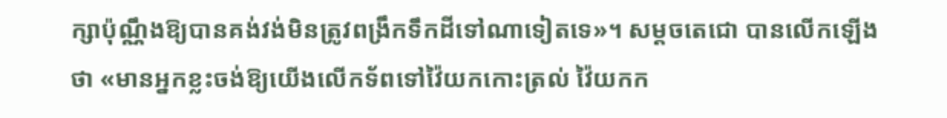ក្សាប៉ុណ្ណឹងឱ្យបានគង់វង់មិនត្រូវពង្រឹកទឹកដីទៅណាទៀតទេ»។ សម្តចតេជោ បានលើកឡើងថា «មានអ្នកខ្លះចង់ឱ្យយើងលើកទ័ពទៅវ៉ៃយកកោះត្រល់ វ៉ៃយកក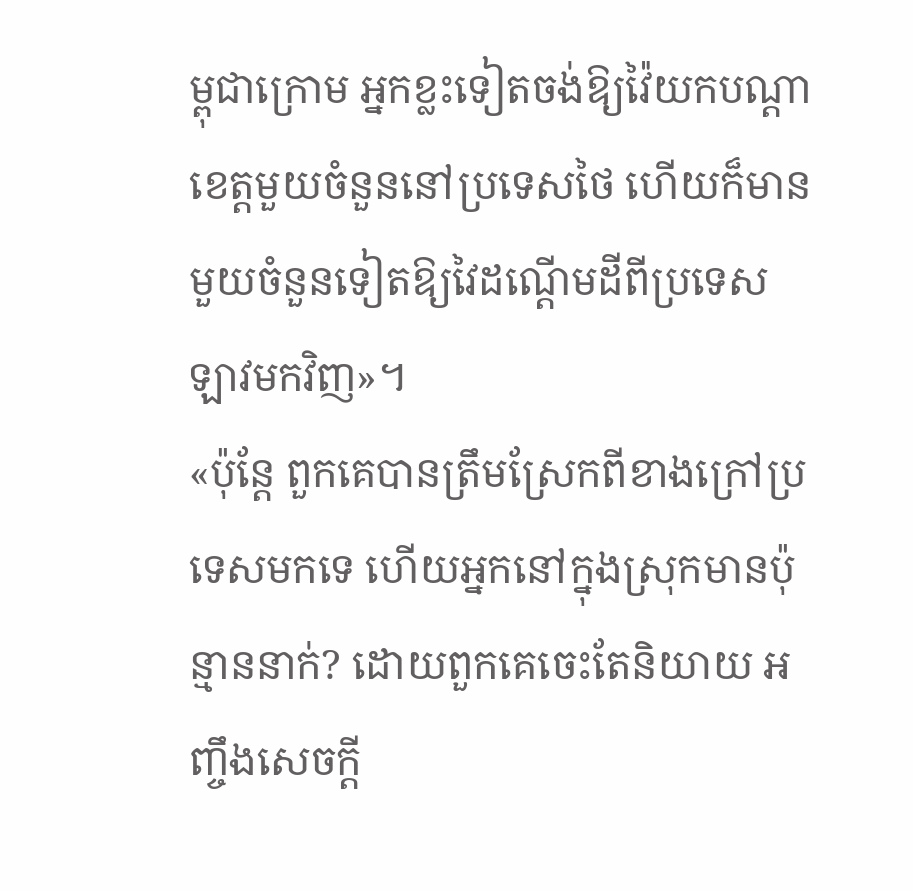ម្ពុជាក្រោម អ្នកខ្លះទៀតចង់ឱ្យវ៉ៃយកបណ្តាខេត្តមួយចំនួននៅប្រទេសថៃ ហើយក៏មានមួយចំនួនទៀតឱ្យវៃដណ្តើមដីពីប្រទេសឡាវមកវិញ»។
«ប៉ុន្តែ ពួកគេបានត្រឹមស្រែកពីខាងក្រៅប្រទេសមកទេ ហើយអ្នកនៅក្នុងស្រុកមានប៉ុន្មាននាក់? ដោយពួកគេចេះតែនិយាយ អញ្ចឹងសេចក្តី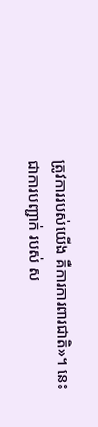ត្រូវការរបស់យើង គឺការការពារជាតិ»។ នេះជាការបញ្ជាក់ របស់ ស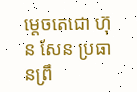ម្តេចតេជោ ហ៊ុន សែន ប្រធានព្រឹ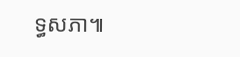ទ្ធសភា៕